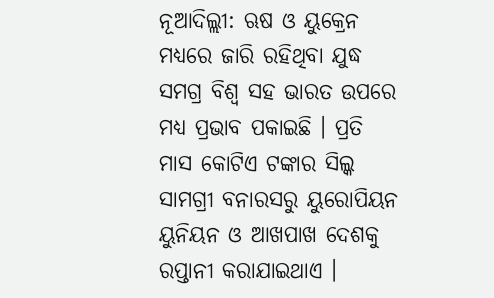ନୂଆଦିଲ୍ଲୀ: ଋଷ ଓ ୟୁକ୍ରେନ ମଧ୍ୟରେ ଜାରି ରହିଥିବା ଯୁଦ୍ଧ ସମଗ୍ର ବିଶ୍ୱ ସହ ଭାରତ ଉପରେ ମଧ୍ୟ ପ୍ରଭାବ ପକାଇଛି । ପ୍ରତି ମାସ କୋଟିଏ ଟଙ୍କାର ସିଲ୍କ ସାମଗ୍ରୀ ବନାରସରୁ ୟୁରୋପିୟନ ୟୁନିୟନ ଓ ଆଖପାଖ ଦେଶକୁ ରପ୍ତାନୀ କରାଯାଇଥାଏ ।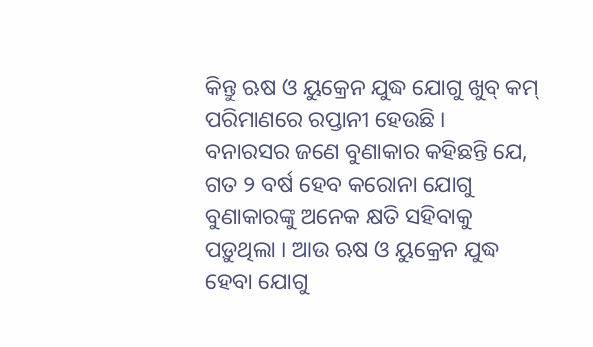କିନ୍ତୁ ଋଷ ଓ ୟୁକ୍ରେନ ଯୁଦ୍ଧ ଯୋଗୁ ଖୁବ୍ କମ୍ ପରିମାଣରେ ରପ୍ତାନୀ ହେଉଛି ।
ବନାରସର ଜଣେ ବୁଣାକାର କହିଛନ୍ତି ଯେ, ଗତ ୨ ବର୍ଷ ହେବ କରୋନା ଯୋଗୁ ବୁଣାକାରଙ୍କୁ ଅନେକ କ୍ଷତି ସହିବାକୁ ପଡ଼ୁଥିଲା । ଆଉ ଋଷ ଓ ୟୁକ୍ରେନ ଯୁଦ୍ଧ ହେବା ଯୋଗୁ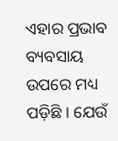ଏହାର ପ୍ରଭାବ ବ୍ୟବସାୟ ଉପରେ ମଧ୍ୟ ପଡ଼ିଛି । ଯେଉଁ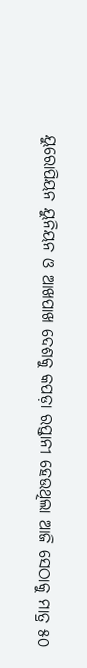ୟୁରୋପିୟନ ୟୁନିୟନ ଓ ଆଖପାଖ ଦେଶକୁ କପଡ଼ା ରପ୍ତାନୀ ହେଉଥିଲା ଆଜି ସେଠାକୁ ମାତ୍ର ୫୦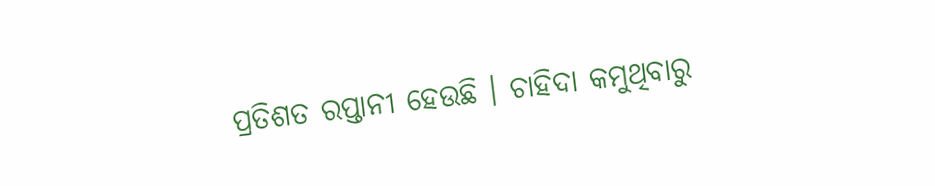ପ୍ରତିଶତ ରପ୍ତାନୀ ହେଉଛି । ଚାହିଦା କମୁଥିବାରୁ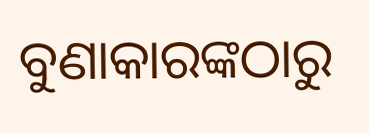ବୁଣାକାରଙ୍କଠାରୁ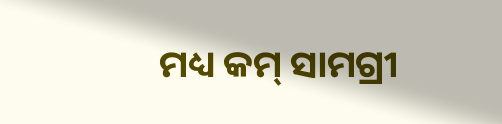ମଧ୍ୟ କମ୍ ସାମଗ୍ରୀ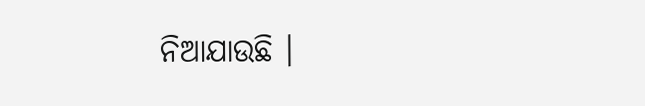ନିଆଯାଉଛି ।